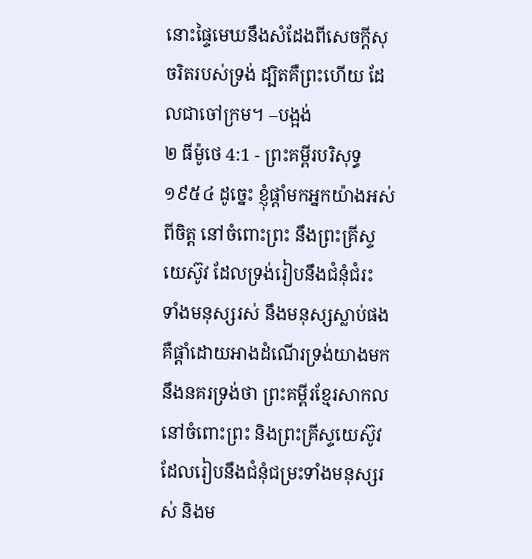នោះផ្ទៃមេឃនឹងសំដែងពីសេចក្ដីសុចរិតរបស់ទ្រង់ ដ្បិតគឺព្រះហើយ ដែលជាចៅក្រម។ –បង្អង់
២ ធីម៉ូថេ 4:1 - ព្រះគម្ពីរបរិសុទ្ធ ១៩៥៤ ដូច្នេះ ខ្ញុំផ្តាំមកអ្នកយ៉ាងអស់ពីចិត្ត នៅចំពោះព្រះ នឹងព្រះគ្រីស្ទយេស៊ូវ ដែលទ្រង់រៀបនឹងជំនុំជំរះ ទាំងមនុស្សរស់ នឹងមនុស្សស្លាប់ផង គឺផ្តាំដោយអាងដំណើរទ្រង់យាងមក នឹងនគរទ្រង់ថា ព្រះគម្ពីរខ្មែរសាកល នៅចំពោះព្រះ និងព្រះគ្រីស្ទយេស៊ូវដែលរៀបនឹងជំនុំជម្រះទាំងមនុស្សរស់ និងម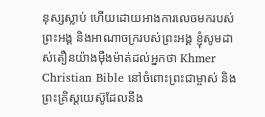នុស្សស្លាប់ ហើយដោយអាងការលេចមករបស់ព្រះអង្គ និងអាណាចក្ររបស់ព្រះអង្គ ខ្ញុំសូមដាស់តឿនយ៉ាងម៉ឺងម៉ាត់ដល់អ្នកថា Khmer Christian Bible នៅចំពោះព្រះជាម្ចាស់ និងព្រះគ្រិស្ដយេស៊ូដែលនឹង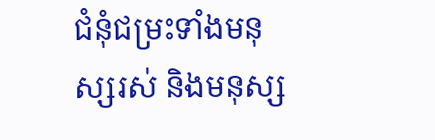ជំនុំជម្រះទាំងមនុស្សរស់ និងមនុស្ស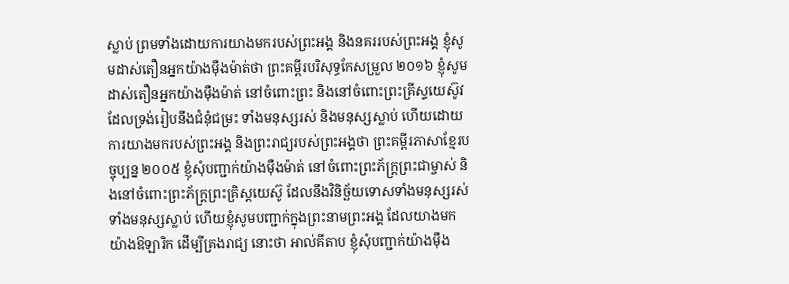ស្លាប់ ព្រមទាំងដោយការយាងមករបស់ព្រះអង្គ និងនគររបស់ព្រះអង្គ ខ្ញុំសូមដាស់តឿនអ្នកយ៉ាងម៉ឺងម៉ាត់ថា ព្រះគម្ពីរបរិសុទ្ធកែសម្រួល ២០១៦ ខ្ញុំសូមដាស់តឿនអ្នកយ៉ាងម៉ឺងម៉ាត់ នៅចំពោះព្រះ និងនៅចំពោះព្រះគ្រីស្ទយេស៊ូវ ដែលទ្រង់រៀបនឹងជំនុំជម្រះ ទាំងមនុស្សរស់ និងមនុស្សស្លាប់ ហើយដោយការយាងមករបស់ព្រះអង្គ និងព្រះរាជ្យរបស់ព្រះអង្គថា ព្រះគម្ពីរភាសាខ្មែរបច្ចុប្បន្ន ២០០៥ ខ្ញុំសុំបញ្ជាក់យ៉ាងម៉ឺងម៉ាត់ នៅចំពោះព្រះភ័ក្ត្រព្រះជាម្ចាស់ និងនៅចំពោះព្រះភ័ក្ត្រព្រះគ្រិស្តយេស៊ូ ដែលនឹងវិនិច្ឆ័យទោសទាំងមនុស្សរស់ ទាំងមនុស្សស្លាប់ ហើយខ្ញុំសូមបញ្ជាក់ក្នុងព្រះនាមព្រះអង្គ ដែលយាងមកយ៉ាងឱឡារិក ដើម្បីគ្រងរាជ្យ នោះថា អាល់គីតាប ខ្ញុំសុំបញ្ជាក់យ៉ាងម៉ឺង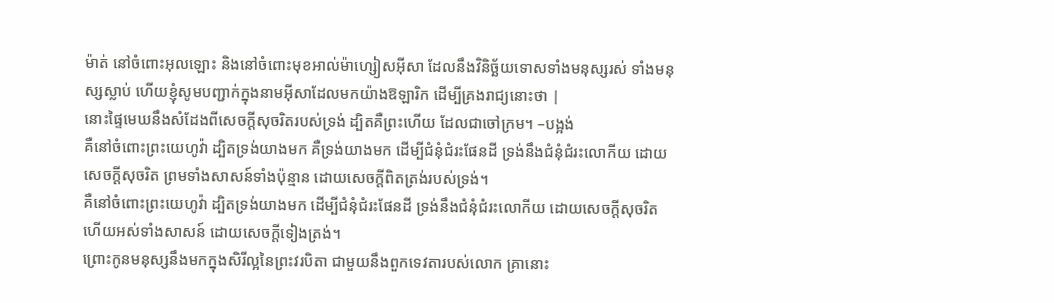ម៉ាត់ នៅចំពោះអុលឡោះ និងនៅចំពោះមុខអាល់ម៉ាហ្សៀសអ៊ីសា ដែលនឹងវិនិច្ឆ័យទោសទាំងមនុស្សរស់ ទាំងមនុស្សស្លាប់ ហើយខ្ញុំសូមបញ្ជាក់ក្នុងនាមអ៊ីសាដែលមកយ៉ាងឱឡារិក ដើម្បីគ្រងរាជ្យនោះថា |
នោះផ្ទៃមេឃនឹងសំដែងពីសេចក្ដីសុចរិតរបស់ទ្រង់ ដ្បិតគឺព្រះហើយ ដែលជាចៅក្រម។ –បង្អង់
គឺនៅចំពោះព្រះយេហូវ៉ា ដ្បិតទ្រង់យាងមក គឺទ្រង់យាងមក ដើម្បីជំនុំជំរះផែនដី ទ្រង់នឹងជំនុំជំរះលោកីយ ដោយសេចក្ដីសុចរិត ព្រមទាំងសាសន៍ទាំងប៉ុន្មាន ដោយសេចក្ដីពិតត្រង់របស់ទ្រង់។
គឺនៅចំពោះព្រះយេហូវ៉ា ដ្បិតទ្រង់យាងមក ដើម្បីជំនុំជំរះផែនដី ទ្រង់នឹងជំនុំជំរះលោកីយ ដោយសេចក្ដីសុចរិត ហើយអស់ទាំងសាសន៍ ដោយសេចក្ដីទៀងត្រង់។
ព្រោះកូនមនុស្សនឹងមកក្នុងសិរីល្អនៃព្រះវរបិតា ជាមួយនឹងពួកទេវតារបស់លោក គ្រានោះ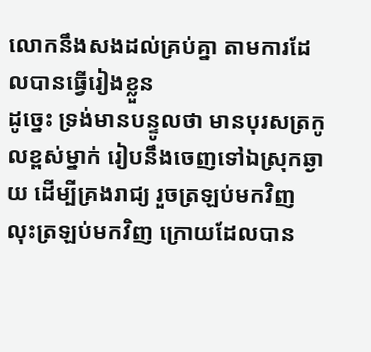លោកនឹងសងដល់គ្រប់គ្នា តាមការដែលបានធ្វើរៀងខ្លួន
ដូច្នេះ ទ្រង់មានបន្ទូលថា មានបុរសត្រកូលខ្ពស់ម្នាក់ រៀបនឹងចេញទៅឯស្រុកឆ្ងាយ ដើម្បីគ្រងរាជ្យ រួចត្រឡប់មកវិញ
លុះត្រឡប់មកវិញ ក្រោយដែលបាន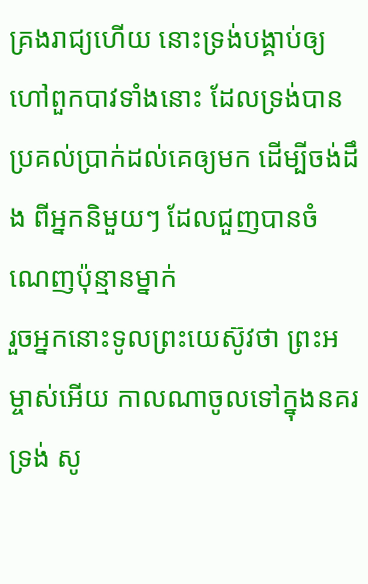គ្រងរាជ្យហើយ នោះទ្រង់បង្គាប់ឲ្យហៅពួកបាវទាំងនោះ ដែលទ្រង់បានប្រគល់ប្រាក់ដល់គេឲ្យមក ដើម្បីចង់ដឹង ពីអ្នកនិមួយៗ ដែលជួញបានចំណេញប៉ុន្មានម្នាក់
រួចអ្នកនោះទូលព្រះយេស៊ូវថា ព្រះអម្ចាស់អើយ កាលណាចូលទៅក្នុងនគរទ្រង់ សូ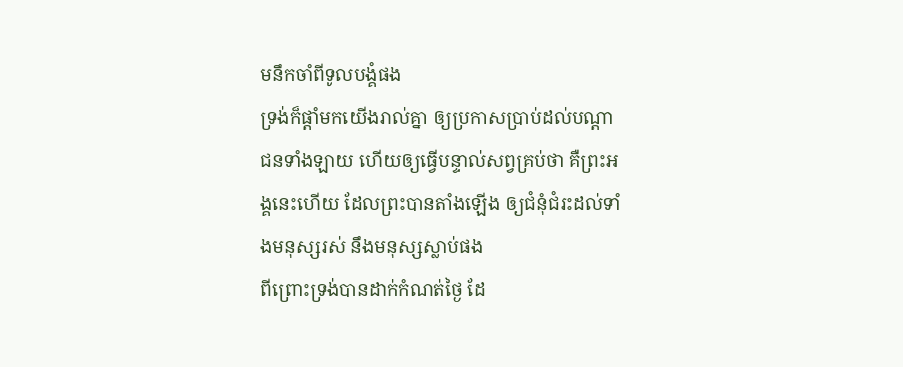មនឹកចាំពីទូលបង្គំផង
ទ្រង់ក៏ផ្តាំមកយើងរាល់គ្នា ឲ្យប្រកាសប្រាប់ដល់បណ្តាជនទាំងឡាយ ហើយឲ្យធ្វើបន្ទាល់សព្វគ្រប់ថា គឺព្រះអង្គនេះហើយ ដែលព្រះបានតាំងឡើង ឲ្យជំនុំជំរះដល់ទាំងមនុស្សរស់ នឹងមនុស្សស្លាប់ផង
ពីព្រោះទ្រង់បានដាក់កំណត់ថ្ងៃ ដែ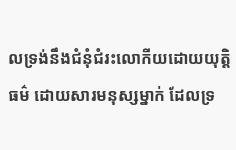លទ្រង់នឹងជំនុំជំរះលោកីយដោយយុត្តិធម៌ ដោយសារមនុស្សម្នាក់ ដែលទ្រ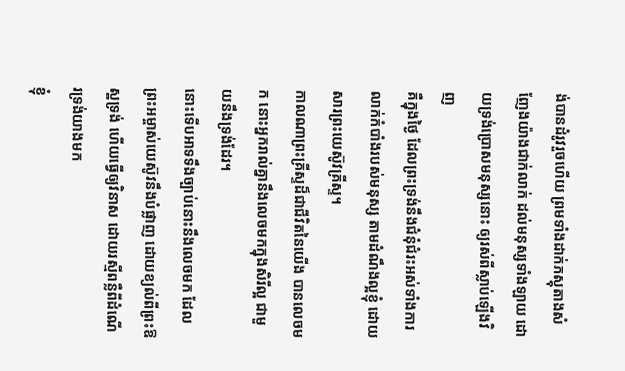ង់បានដំរូវរួចហើយ ព្រមទាំងដាក់ភស្តុតាងសំញែងយ៉ាងជាក់លាក់ ដល់មនុស្សទាំងឡាយ ដោយទ្រង់ប្រោសមនុស្សនោះ ឲ្យរស់ពីស្លាប់ឡើងវិញ
គឺក្នុងថ្ងៃ ដែលព្រះទ្រង់នឹងជំនុំជំរះអស់ទាំងការលាក់កំបាំងរបស់មនុស្ស តាមដំណឹងល្អខ្ញុំ ដោយសារព្រះយេស៊ូវគ្រីស្ទ។
កាលណាព្រះគ្រីស្ទដ៏ជាជីវិតនៃយើង បានលេចមក នោះអ្នករាល់គ្នានឹងលេចមកក្នុងសិរីល្អ ជាមួយនឹងទ្រង់ដែរ។
នោះទើបអាទទឹងច្បាប់នោះនឹងលេចមក ដែលព្រះអម្ចាស់យេស៊ូវនឹងបំផ្លាញ ដោយខ្យល់ពីព្រះឱស្ឋទ្រង់ ហើយធ្វើឲ្យវិនាស ដោយរស្មីពន្លឺពីដំណើរទ្រង់យាងមក
ខ្ញុំ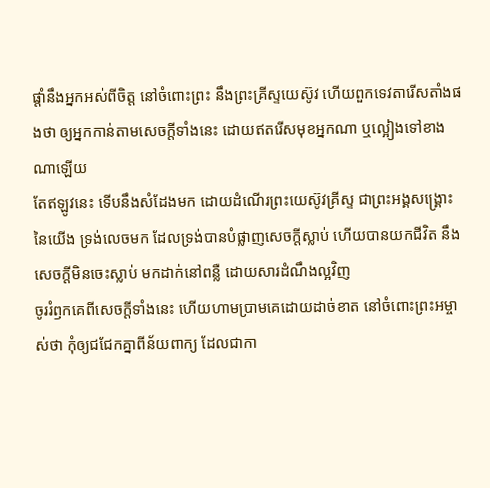ផ្តាំនឹងអ្នកអស់ពីចិត្ត នៅចំពោះព្រះ នឹងព្រះគ្រីស្ទយេស៊ូវ ហើយពួកទេវតារើសតាំងផងថា ឲ្យអ្នកកាន់តាមសេចក្ដីទាំងនេះ ដោយឥតរើសមុខអ្នកណា ឬល្អៀងទៅខាងណាឡើយ
តែឥឡូវនេះ ទើបនឹងសំដែងមក ដោយដំណើរព្រះយេស៊ូវគ្រីស្ទ ជាព្រះអង្គសង្គ្រោះនៃយើង ទ្រង់លេចមក ដែលទ្រង់បានបំផ្លាញសេចក្ដីស្លាប់ ហើយបានយកជីវិត នឹងសេចក្ដីមិនចេះស្លាប់ មកដាក់នៅពន្លឺ ដោយសារដំណឹងល្អវិញ
ចូររំឭកគេពីសេចក្ដីទាំងនេះ ហើយហាមប្រាមគេដោយដាច់ខាត នៅចំពោះព្រះអម្ចាស់ថា កុំឲ្យជជែកគ្នាពីន័យពាក្យ ដែលជាកា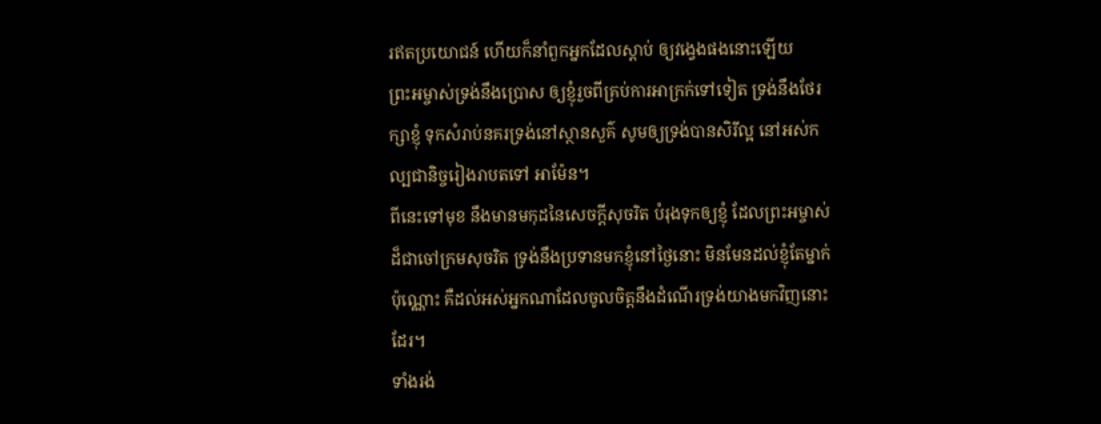រឥតប្រយោជន៍ ហើយក៏នាំពួកអ្នកដែលស្តាប់ ឲ្យវង្វេងផងនោះឡើយ
ព្រះអម្ចាស់ទ្រង់នឹងប្រោស ឲ្យខ្ញុំរួចពីគ្រប់ការអាក្រក់ទៅទៀត ទ្រង់នឹងថែរក្សាខ្ញុំ ទុកសំរាប់នគរទ្រង់នៅស្ថានសួគ៌ សូមឲ្យទ្រង់បានសិរីល្អ នៅអស់កល្បជានិច្ចរៀងរាបតទៅ អាម៉ែន។
ពីនេះទៅមុខ នឹងមានមកុដនៃសេចក្ដីសុចរិត បំរុងទុកឲ្យខ្ញុំ ដែលព្រះអម្ចាស់ដ៏ជាចៅក្រមសុចរិត ទ្រង់នឹងប្រទានមកខ្ញុំនៅថ្ងៃនោះ មិនមែនដល់ខ្ញុំតែម្នាក់ប៉ុណ្ណោះ គឺដល់អស់អ្នកណាដែលចូលចិត្តនឹងដំណើរទ្រង់យាងមកវិញនោះដែរ។
ទាំងរង់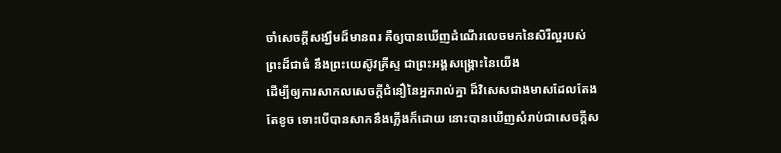ចាំសេចក្ដីសង្ឃឹមដ៏មានពរ គឺឲ្យបានឃើញដំណើរលេចមកនៃសិរីល្អរបស់ព្រះដ៏ជាធំ នឹងព្រះយេស៊ូវគ្រីស្ទ ជាព្រះអង្គសង្គ្រោះនៃយើង
ដើម្បីឲ្យការសាកលសេចក្ដីជំនឿនៃអ្នករាល់គ្នា ដ៏វិសេសជាងមាសដែលតែងតែខូច ទោះបើបានសាកនឹងភ្លើងក៏ដោយ នោះបានឃើញសំរាប់ជាសេចក្ដីស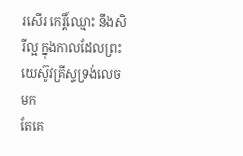រសើរ កេរ្តិ៍ឈ្មោះ នឹងសិរីល្អ ក្នុងកាលដែលព្រះយេស៊ូវគ្រីស្ទទ្រង់លេចមក
តែគេ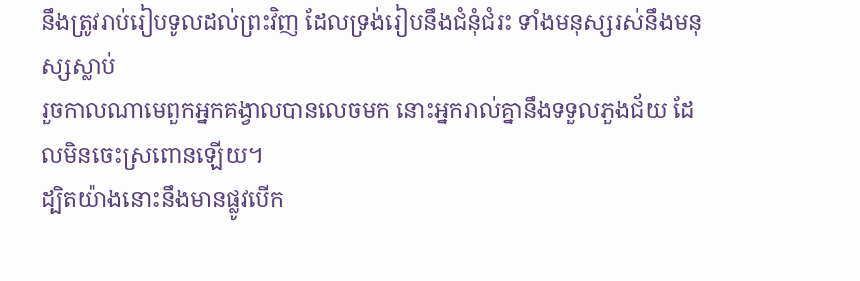នឹងត្រូវរាប់រៀបទូលដល់ព្រះវិញ ដែលទ្រង់រៀបនឹងជំនុំជំរះ ទាំងមនុស្សរស់នឹងមនុស្សស្លាប់
រួចកាលណាមេពួកអ្នកគង្វាលបានលេចមក នោះអ្នករាល់គ្នានឹងទទួលភួងជ័យ ដែលមិនចេះស្រពោនឡើយ។
ដ្បិតយ៉ាងនោះនឹងមានផ្លូវបើក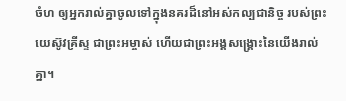ចំហ ឲ្យអ្នករាល់គ្នាចូលទៅក្នុងនគរដ៏នៅអស់កល្បជានិច្ច របស់ព្រះយេស៊ូវគ្រីស្ទ ជាព្រះអម្ចាស់ ហើយជាព្រះអង្គសង្គ្រោះនៃយើងរាល់គ្នា។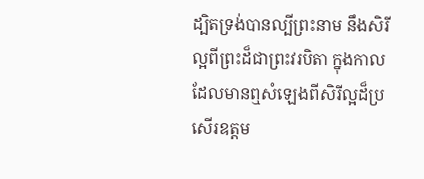ដ្បិតទ្រង់បានល្បីព្រះនាម នឹងសិរីល្អពីព្រះដ៏ជាព្រះវរបិតា ក្នុងកាលដែលមានឮសំឡេងពីសិរីល្អដ៏ប្រសើរឧត្តម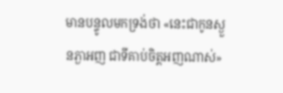មានបន្ទូលមកទ្រង់ថា «នេះជាកូនស្ងួនភ្ងាអញ ជាទីគាប់ចិត្តអញណាស់»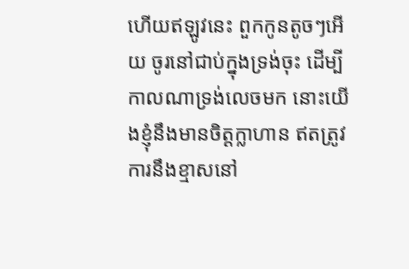ហើយឥឡូវនេះ ពួកកូនតូចៗអើយ ចូរនៅជាប់ក្នុងទ្រង់ចុះ ដើម្បីកាលណាទ្រង់លេចមក នោះយើងខ្ញុំនឹងមានចិត្តក្លាហាន ឥតត្រូវការនឹងខ្មាសនៅ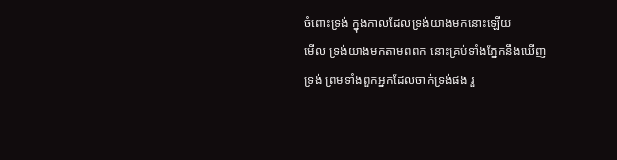ចំពោះទ្រង់ ក្នុងកាលដែលទ្រង់យាងមកនោះឡើយ
មើល ទ្រង់យាងមកតាមពពក នោះគ្រប់ទាំងភ្នែកនឹងឃើញទ្រង់ ព្រមទាំងពួកអ្នកដែលចាក់ទ្រង់ផង រួ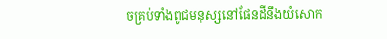ចគ្រប់ទាំងពូជមនុស្សនៅផែនដីនឹងយំសោក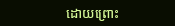ដោយព្រោះ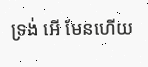ទ្រង់ អើ មែនហើយ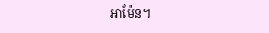អាម៉ែន។